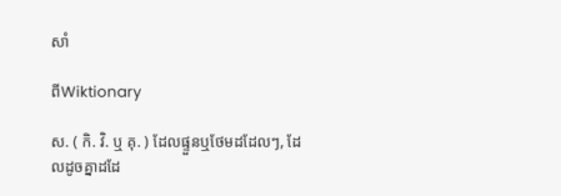សាំ

ពីWiktionary

ស. ( កិ. វិ. ឬ គុ. ) ដែលផ្ទួនឬថែមដដែលៗ, ដែលដូចគ្នាដដែ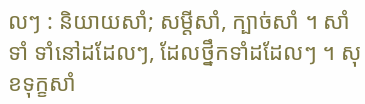លៗ : និយាយសាំ; សម្ដីសាំ, ក្បាច់សាំ ។ សាំទាំ ទាំនៅដដែលៗ, ដែលថ្នឹកទាំដដែលៗ ។ សុខទុក្ខសាំ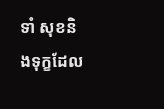ទាំ សុខនិងទុក្ខដែល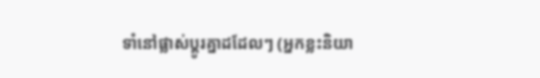ទាំនៅផ្លាស់ប្តូរគ្នាដដែលៗ (អ្នកខ្លះនិយា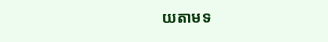យតាមទ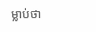ម្លាប់ថា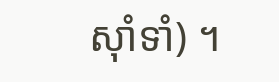ស៊ាំទាំ) ។